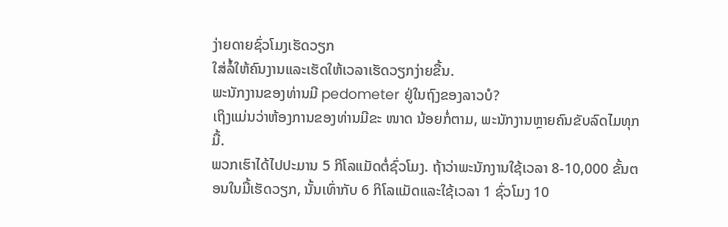ງ່າຍດາຍຊົ່ວໂມງເຮັດວຽກ
ໃສ່ລໍ້ໃຫ້ຄົນງານແລະເຮັດໃຫ້ເວລາເຮັດວຽກງ່າຍຂື້ນ.
ພະນັກງານຂອງທ່ານມີ pedometer ຢູ່ໃນຖົງຂອງລາວບໍ?
ເຖິງແມ່ນວ່າຫ້ອງການຂອງທ່ານມີຂະ ໜາດ ນ້ອຍກໍ່ຕາມ, ພະນັກງານຫຼາຍຄົນຂັບລົດໄມທຸກມື້.
ພວກເຮົາໄດ້ໄປປະມານ 5 ກິໂລແມັດຕໍ່ຊົ່ວໂມງ. ຖ້າວ່າພະນັກງານໃຊ້ເວລາ 8-10,000 ຂັ້ນຕອນໃນມື້ເຮັດວຽກ, ນັ້ນເທົ່າກັບ 6 ກິໂລແມັດແລະໃຊ້ເວລາ 1 ຊົ່ວໂມງ 10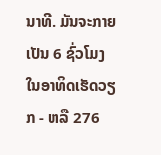ນາທີ. ມັນຈະກາຍເປັນ 6 ຊົ່ວໂມງໃນອາທິດເຮັດວຽກ - ຫລື 276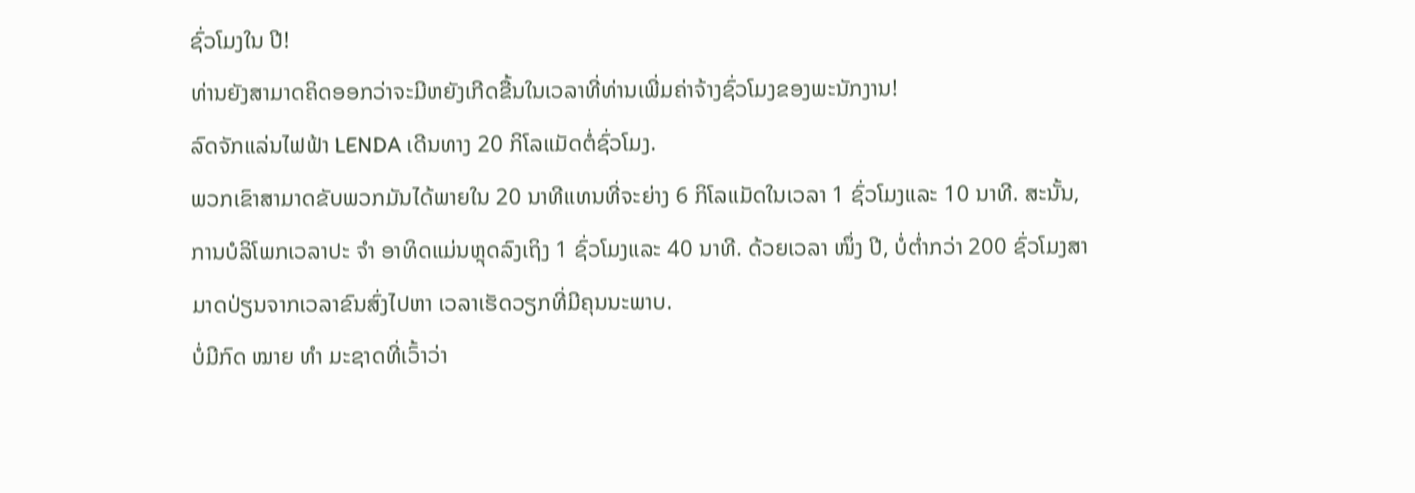ຊົ່ວໂມງໃນ ປີ!
ທ່ານຍັງສາມາດຄິດອອກວ່າຈະມີຫຍັງເກີດຂື້ນໃນເວລາທີ່ທ່ານເພີ່ມຄ່າຈ້າງຊົ່ວໂມງຂອງພະນັກງານ!
ລົດຈັກແລ່ນໄຟຟ້າ LENDA ເດີນທາງ 20 ກິໂລແມັດຕໍ່ຊົ່ວໂມງ.
ພວກເຂົາສາມາດຂັບພວກມັນໄດ້ພາຍໃນ 20 ນາທີແທນທີ່ຈະຍ່າງ 6 ກິໂລແມັດໃນເວລາ 1 ຊົ່ວໂມງແລະ 10 ນາທີ. ສະນັ້ນ, ການບໍລິໂພກເວລາປະ ຈຳ ອາທິດແມ່ນຫຼຸດລົງເຖິງ 1 ຊົ່ວໂມງແລະ 40 ນາທີ. ດ້ວຍເວລາ ໜຶ່ງ ປີ, ບໍ່ຕໍ່າກວ່າ 200 ຊົ່ວໂມງສາມາດປ່ຽນຈາກເວລາຂົນສົ່ງໄປຫາ ເວລາເຮັດວຽກທີ່ມີຄຸນນະພາບ.
ບໍ່ມີກົດ ໝາຍ ທຳ ມະຊາດທີ່ເວົ້າວ່າ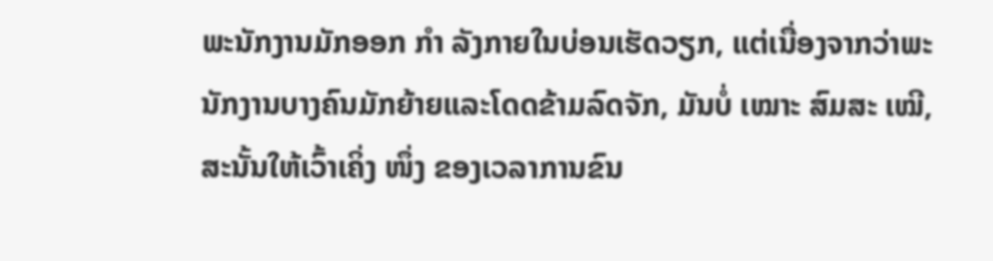ພະນັກງານມັກອອກ ກຳ ລັງກາຍໃນບ່ອນເຮັດວຽກ, ແຕ່ເນື່ອງຈາກວ່າພະນັກງານບາງຄົນມັກຍ້າຍແລະໂດດຂ້າມລົດຈັກ, ມັນບໍ່ ເໝາະ ສົມສະ ເໝີ, ສະນັ້ນໃຫ້ເວົ້າເຄິ່ງ ໜຶ່ງ ຂອງເວລາການຂົນ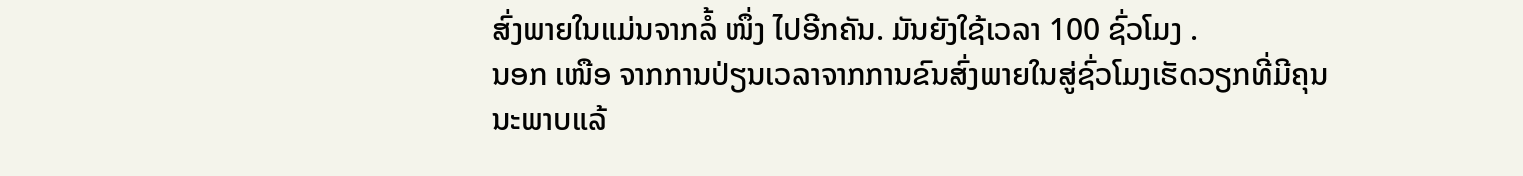ສົ່ງພາຍໃນແມ່ນຈາກລໍ້ ໜຶ່ງ ໄປອີກຄັນ. ມັນຍັງໃຊ້ເວລາ 100 ຊົ່ວໂມງ .
ນອກ ເໜືອ ຈາກການປ່ຽນເວລາຈາກການຂົນສົ່ງພາຍໃນສູ່ຊົ່ວໂມງເຮັດວຽກທີ່ມີຄຸນນະພາບແລ້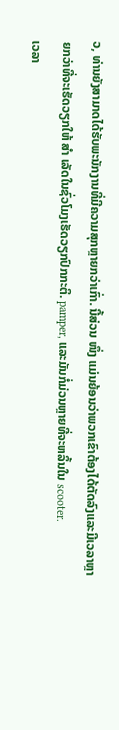ວ, ທ່ານຍັງສາມາດໄດ້ຮັບພະນັກງານທີ່ມີຄວາມສຸກຫຼາຍກວ່າເກົ່າ. ນີ້ສ່ວນ ໜຶ່ງ ແມ່ນຍ້ອນວ່າພວກເຂົາຕ້ອງໄດ້ຕັດລົງແລະມີເວລາຫຼາຍກວ່າທີ່ຈະເຮັດວຽກໃຫ້ ສຳ ເລັດໃນຊົ່ວໂມງເຮັດວຽກປົກກະຕິ. pamper, ແລະມັນກໍ່ມ່ວນຫຼາຍທີ່ຈະຫລິ້ນໃນ scooter.
ເວລາ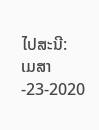ໄປສະນີ: ເມສາ-23-2020